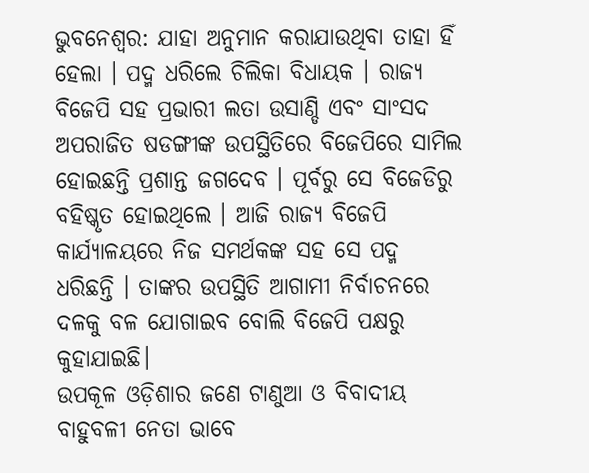ଭୁବନେଶ୍ୱର: ଯାହା ଅନୁମାନ କରାଯାଉଥିବା ତାହା ହିଁ ହେଲା । ପଦ୍ମ ଧରିଲେ ଚିଲିକା ବିଧାୟକ । ରାଜ୍ୟ ବିଜେପି ସହ ପ୍ରଭାରୀ ଲତା ଉସାଣ୍ଡି ଏବଂ ସାଂସଦ ଅପରାଜିତ ଷଡଙ୍ଗୀଙ୍କ ଉପସ୍ଥିତିରେ ବିଜେପିରେ ସାମିଲ ହୋଇଛନ୍ତି ପ୍ରଶାନ୍ତ ଜଗଦେବ । ପୂର୍ବରୁ ସେ ବିଜେଡିରୁ ବହିଷ୍କୃତ ହୋଇଥିଲେ । ଆଜି ରାଜ୍ୟ ବିଜେପି କାର୍ଯ୍ୟାଳୟରେ ନିଜ ସମର୍ଥକଙ୍କ ସହ ସେ ପଦ୍ମ ଧରିଛନ୍ତି । ତାଙ୍କର ଉପସ୍ଥିତି ଆଗାମୀ ନିର୍ବାଚନରେ ଦଳକୁ ବଳ ଯୋଗାଇବ ବୋଲି ବିଜେପି ପକ୍ଷରୁ କୁହାଯାଇଛି।
ଉପକୂଳ ଓଡ଼ିଶାର ଜଣେ ଟାଣୁଆ ଓ ବିବାଦୀୟ ବାହୁବଳୀ ନେତା ଭାବେ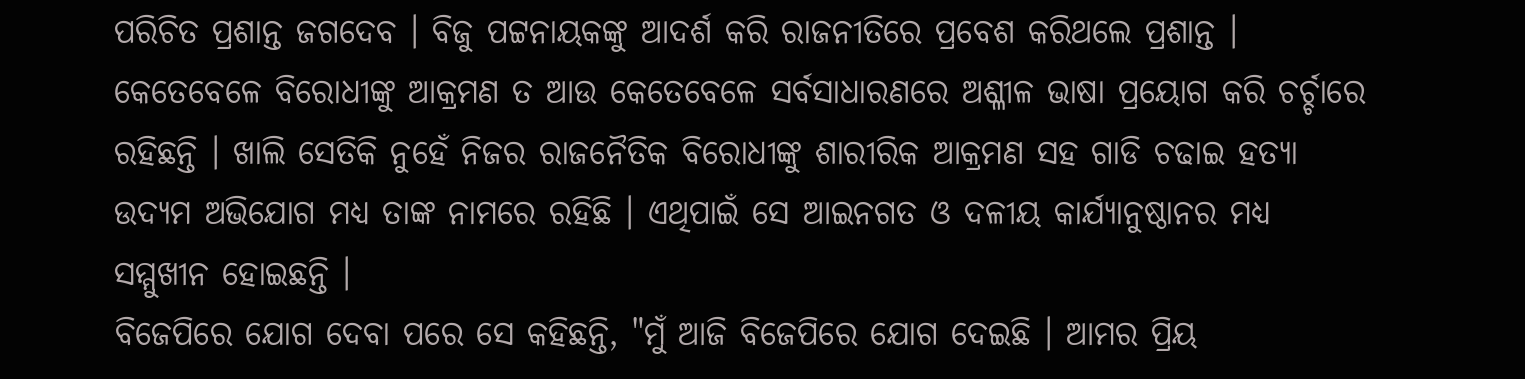ପରିଚିତ ପ୍ରଶାନ୍ତ ଜଗଦେବ । ବିଜୁ ପଟ୍ଟନାୟକଙ୍କୁ ଆଦର୍ଶ କରି ରାଜନୀତିରେ ପ୍ରବେଶ କରିଥଲେ ପ୍ରଶାନ୍ତ । କେତେବେଳେ ବିରୋଧୀଙ୍କୁ ଆକ୍ରମଣ ତ ଆଉ କେତେବେଳେ ସର୍ବସାଧାରଣରେ ଅଶ୍ଳୀଳ ଭାଷା ପ୍ରୟୋଗ କରି ଚର୍ଚ୍ଚାରେ ରହିଛନ୍ତି । ଖାଲି ସେତିକି ନୁହେଁ ନିଜର ରାଜନୈତିକ ବିରୋଧୀଙ୍କୁ ଶାରୀରିକ ଆକ୍ରମଣ ସହ ଗାଡି ଚଢାଇ ହତ୍ୟା ଉଦ୍ୟମ ଅଭିଯୋଗ ମଧ୍ୟ ତାଙ୍କ ନାମରେ ରହିଛି । ଏଥିପାଇଁ ସେ ଆଇନଗତ ଓ ଦଳୀୟ କାର୍ଯ୍ୟାନୁଷ୍ଠାନର ମଧ୍ୟ ସମ୍ମୁଖୀନ ହୋଇଛନ୍ତି ।
ବିଜେପିରେ ଯୋଗ ଦେବା ପରେ ସେ କହିଛନ୍ତି, "ମୁଁ ଆଜି ବିଜେପିରେ ଯୋଗ ଦେଇଛି । ଆମର ପ୍ରିୟ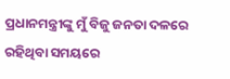ପ୍ରଧାନମନ୍ତ୍ରୀଙ୍କୁ ମୁଁ ବିଜୁ ଜନତା ଦଳରେ ରହିଥିବା ସମୟରେ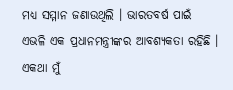ମଧ୍ୟ ସମ୍ମାନ ଜଣାଉଥିଲି । ଭାରତବର୍ଷ ପାଇଁ ଏଭଳି ଏକ ପ୍ରଧାନମନ୍ତ୍ରୀଙ୍କର ଆବଶ୍ୟକତା ରହିଛି । ଏକଥା ମୁଁ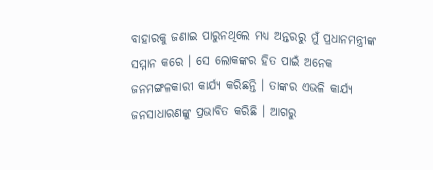ବାହାରକୁ ଜଣାଇ ପାରୁନଥିଲେ ମଧ୍ୟ ଅନ୍ତରରୁ ମୁଁ ପ୍ରଧାନମନ୍ତ୍ରୀଙ୍କ ସମ୍ମାନ କରେ । ସେ ଲୋକଙ୍କର ହିତ ପାଇଁ ଅନେକ ଜନମଙ୍ଗଳକାରୀ କାର୍ଯ୍ୟ କରିଛନ୍ତି । ତାଙ୍କର ଏଭଳି କାର୍ଯ୍ୟ ଜନସାଧାରଣଙ୍କୁ ପ୍ରଭାବିତ କରିଛି । ଆଗରୁ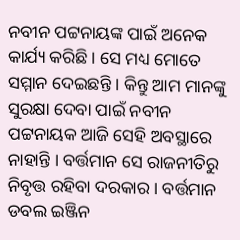ନବୀନ ପଟ୍ଟନାୟଙ୍କ ପାଇଁ ଅନେକ କାର୍ଯ୍ୟ କରିଛି । ସେ ମଧ୍ୟ ମୋତେ ସମ୍ମାନ ଦେଇଛନ୍ତି । କିନ୍ତୁ ଆମ ମାନଙ୍କୁ ସୁରକ୍ଷା ଦେବା ପାଇଁ ନବୀନ ପଟ୍ଟନାୟକ ଆଜି ସେହି ଅବସ୍ଥାରେ ନାହାନ୍ତି । ବର୍ତ୍ତମାନ ସେ ରାଜନୀତିରୁ ନିବୃତ୍ତ ରହିବା ଦରକାର । ବର୍ତ୍ତମାନ ଡବଲ ଇଞ୍ଜିନ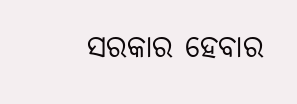ସରକାର ହେବାର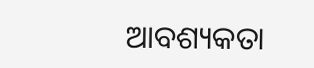ଆବଶ୍ୟକତା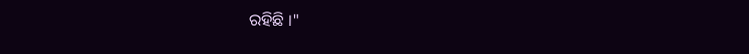ରହିଛି ।"